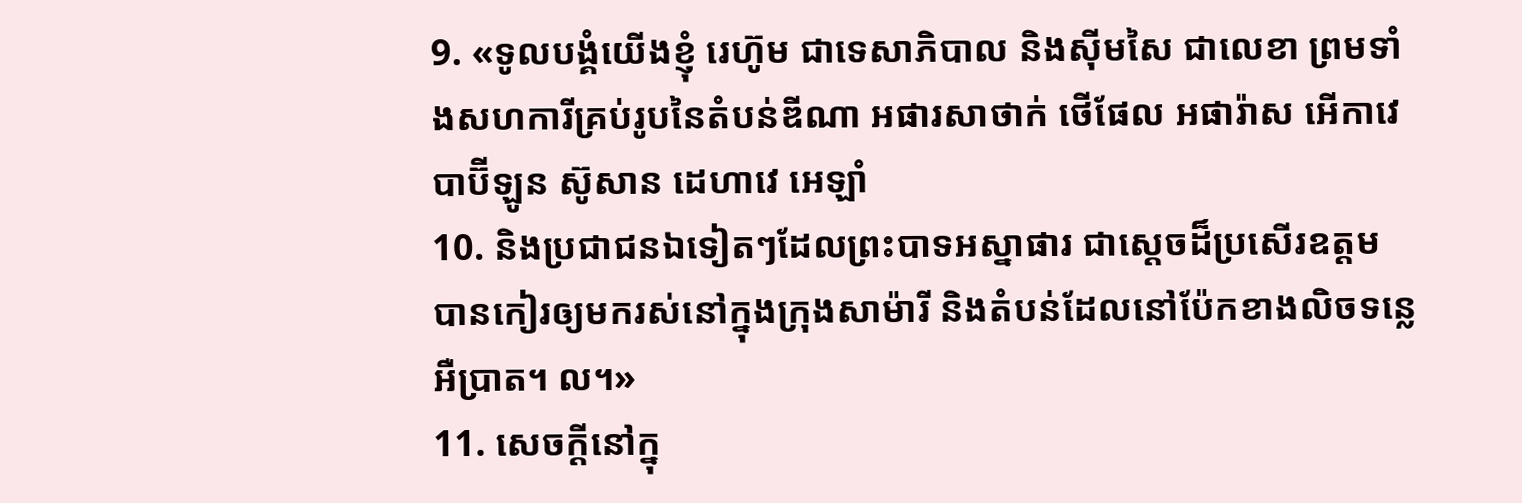9. «ទូលបង្គំយើងខ្ញុំ រេហ៊ូម ជាទេសាភិបាល និងស៊ីមសៃ ជាលេខា ព្រមទាំងសហការីគ្រប់រូបនៃតំបន់ឌីណា អផារសាថាក់ ថើផែល អផារ៉ាស អើកាវេ បាប៊ីឡូន ស៊ូសាន ដេហាវេ អេឡាំ
10. និងប្រជាជនឯទៀតៗដែលព្រះបាទអស្នាផារ ជាស្ដេចដ៏ប្រសើរឧត្ដម បានកៀរឲ្យមករស់នៅក្នុងក្រុងសាម៉ារី និងតំបន់ដែលនៅប៉ែកខាងលិចទន្លេអឺប្រាត។ ល។»
11. សេចក្ដីនៅក្នុ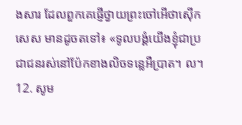ងសារ ដែលពួកគេផ្ញើថ្វាយព្រះចៅអើថាស៊ើកសេស មានដូចតទៅ៖ «ទូលបង្គំយើងខ្ញុំជាប្រជាជនរស់នៅប៉ែកខាងលិចទន្លេអឺប្រាត។ ល។
12. សូម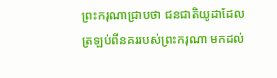ព្រះករុណាជ្រាបថា ជនជាតិយូដាដែលត្រឡប់ពីនគររបស់ព្រះករុណា មកដល់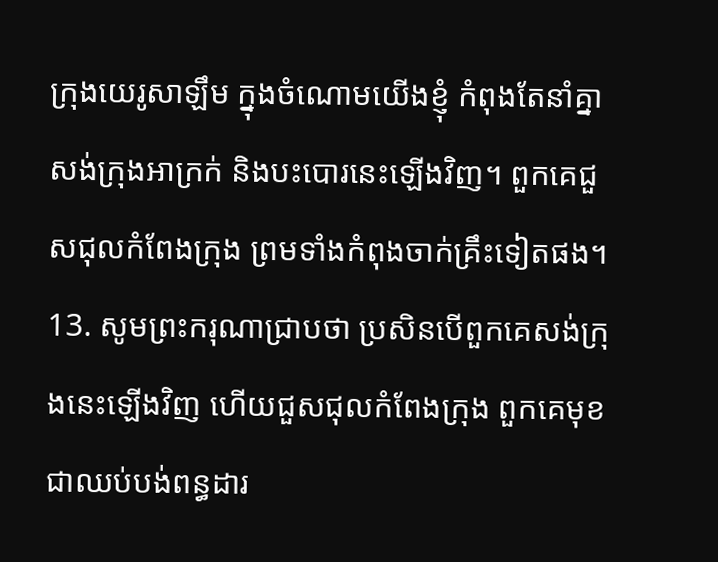ក្រុងយេរូសាឡឹម ក្នុងចំណោមយើងខ្ញុំ កំពុងតែនាំគ្នាសង់ក្រុងអាក្រក់ និងបះបោរនេះឡើងវិញ។ ពួកគេជួសជុលកំពែងក្រុង ព្រមទាំងកំពុងចាក់គ្រឹះទៀតផង។
13. សូមព្រះករុណាជ្រាបថា ប្រសិនបើពួកគេសង់ក្រុងនេះឡើងវិញ ហើយជួសជុលកំពែងក្រុង ពួកគេមុខជាឈប់បង់ពន្ធដារ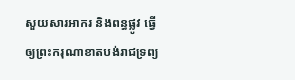សួយសារអាករ និងពន្ធផ្លូវ ធ្វើឲ្យព្រះករុណាខាតបង់រាជទ្រព្យ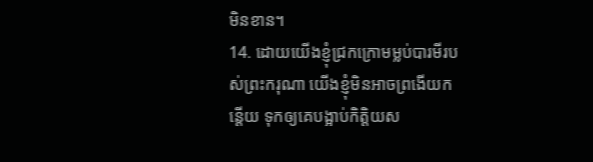មិនខាន។
14. ដោយយើងខ្ញុំជ្រកក្រោមម្លប់បារមីរបស់ព្រះករុណា យើងខ្ញុំមិនអាចព្រងើយកន្តើយ ទុកឲ្យគេបង្អាប់កិត្តិយស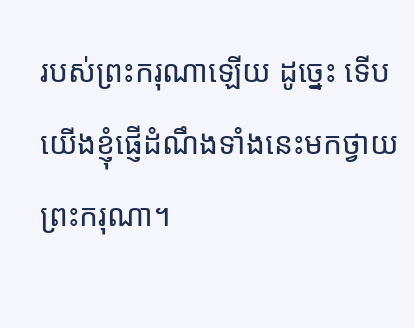របស់ព្រះករុណាឡើយ ដូច្នេះ ទើបយើងខ្ញុំផ្ញើដំណឹងទាំងនេះមកថ្វាយព្រះករុណា។